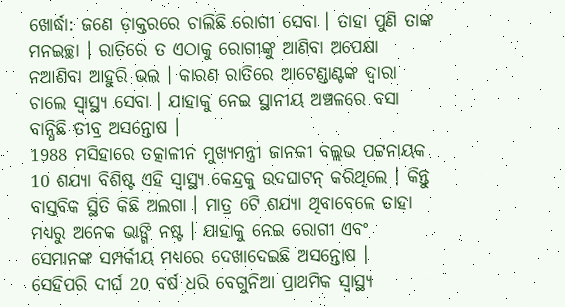ଖୋର୍ଦ୍ଧା: ଜଣେ ଡ଼ାକ୍ତରରେ ଚାଲିଛି ରୋଗୀ ସେବା । ତାହା ପୁଣି ତାଙ୍କ ମନଇଚ୍ଛା । ରାତିରେ ତ ଏଠାକୁ ରୋଗୀଙ୍କୁ ଆଣିବା ଅପେକ୍ଷା ନଆଣିବା ଆହୁରି ଭଲ । କାରଣ ରାତିରେ ଆଟେଣ୍ଡାଣ୍ଟଙ୍କ ଦ୍ବାରା ଚାଲେ ସ୍ବାସ୍ଥ୍ୟ ସେବା । ଯାହାକୁ ନେଇ ସ୍ଥାନୀୟ ଅଞ୍ଚଳରେ ବସା ବାନ୍ଧିଛି ତୀବ୍ର ଅସନ୍ତୋଷ ।
1988 ମସିହାରେ ତତ୍କାଳୀନ ମୁଖ୍ୟମନ୍ତ୍ରୀ ଜାନକୀ ବଲ୍ଲଭ ପଟ୍ଟନାୟକ 10 ଶଯ୍ୟା ବିଶିଷ୍ଟ ଏହି ସ୍ବାସ୍ଥ୍ୟ କେନ୍ଦ୍ରକୁ ଉଦଘାଟନ୍ କରିଥିଲେ । କିନ୍ତୁ ବାସ୍ତବିକ ସ୍ଥିତି କିଛି ଅଲଗା । ମାତ୍ର 6ଟି ଶଯ୍ୟା ଥିବାବେଳେ ତାହା ମଧ୍ୟରୁ ଅନେକ ଭାଙ୍ଗି ନଷ୍ଟ । ଯାହାକୁ ନେଇ ରୋଗୀ ଏବଂ ସେମାନଙ୍କ ସମ୍ପର୍କୀୟ ମଧ୍ୟରେ ଦେଖାଦେଇଛି ଅସନ୍ତୋଷ ।
ସେହିପରି ଦୀର୍ଘ 20 ବର୍ଷ ଧରି ବେଗୁନିଆ ପ୍ରାଥମିକ ସ୍ବାସ୍ଥ୍ୟ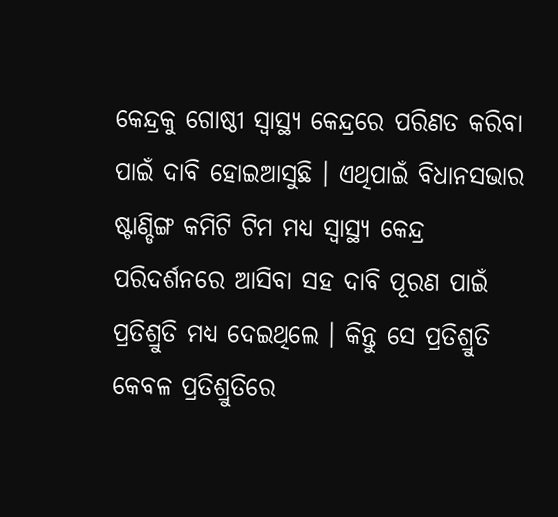କେନ୍ଦ୍ରକୁ ଗୋଷ୍ଠୀ ସ୍ବାସ୍ଥ୍ୟ କେନ୍ଦ୍ରରେ ପରିଣତ କରିବା ପାଇଁ ଦାବି ହୋଇଆସୁଛି । ଏଥିପାଇଁ ବିଧାନସଭାର ଷ୍ଟାଣ୍ଡିଙ୍ଗ କମିଟି ଟିମ ମଧ୍ୟ ସ୍ବାସ୍ଥ୍ୟ କେନ୍ଦ୍ର ପରିଦର୍ଶନରେ ଆସିବା ସହ ଦାବି ପୂରଣ ପାଇଁ ପ୍ରତିଶ୍ରୁତି ମଧ୍ୟ ଦେଇଥିଲେ । କିନ୍ତୁ ସେ ପ୍ରତିଶ୍ରୁତି କେବଳ ପ୍ରତିଶ୍ରୁତିରେ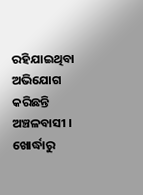ରହିଯାଇଥିବା ଅଭିଯୋଗ କରିଛନ୍ତି ଅଞ୍ଚଳବାସୀ ।
ଖୋର୍ଦ୍ଧାରୁ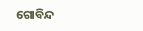ଗୋବିନ୍ଦ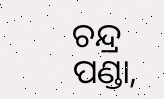ଚନ୍ଦ୍ର ପଣ୍ଡା,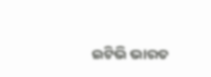ଇଟିଭି ଭାରତ